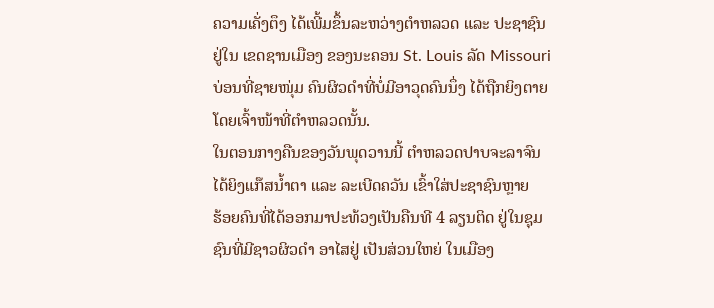ຄວາມເຄັ່ງຕຶງ ໄດ້ເພີ້ມຂຶ້ນລະຫວ່າງຕຳຫລວດ ແລະ ປະຊາຊົນ
ຢູ່ໃນ ເຂດຊານເມືອງ ຂອງນະຄອນ St. Louis ລັດ Missouri
ບ່ອນທີ່ຊາຍໜຸ່ມ ຄົນຜິວດຳທີ່ບໍ່ມີອາວຸດຄົນນຶ່ງ ໄດ້ຖືກຍິງຕາຍ
ໂດຍເຈົ້າໜ້າທີ່ຕຳຫລວດນັ້ນ.
ໃນຕອນກາງຄືນຂອງວັນພຸດວານນີ້ ຕຳຫລວດປາບຈະລາຈົນ
ໄດ້ຍິງແກ໊ສນ້ຳຕາ ແລະ ລະເບີດຄວັນ ເຂົ້າໃສ່ປະຊາຊົນຫຼາຍ
ຮ້ອຍຄົນທີ່ໄດ້ອອກມາປະທ້ວງເປັນຄືນທີ 4 ລຽນຕິດ ຢູ່ໃນຊຸມ
ຊົນທີ່ມີຊາວຜິວດຳ ອາໄສຢູ່ ເປັນສ່ວນໃຫຍ່ ໃນເມືອງ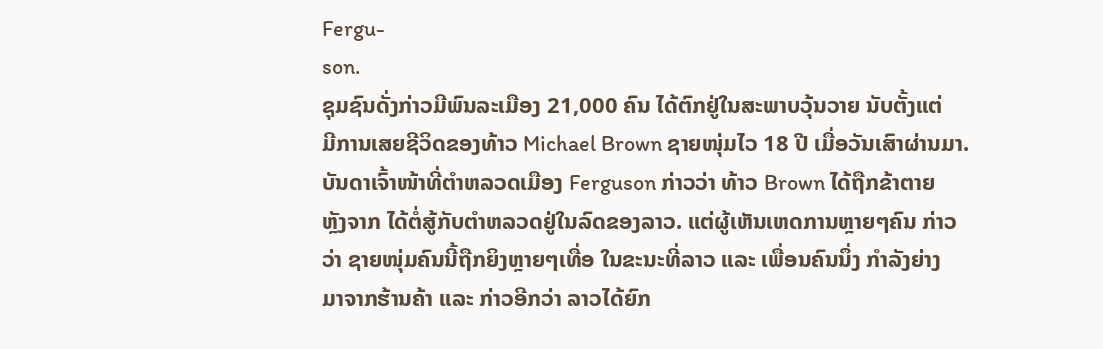Fergu-
son.
ຊຸມຊົນດັ່ງກ່າວມີພົນລະເມືອງ 21,000 ຄົນ ໄດ້ຕົກຢູ່ໃນສະພາບວຸ້ນວາຍ ນັບຕັ້ງແຕ່
ມີການເສຍຊີວິດຂອງທ້າວ Michael Brown ຊາຍໜຸ່ມໄວ 18 ປີ ເມື່ອວັນເສົາຜ່ານມາ.
ບັນດາເຈົ້າໜ້າທີ່ຕຳຫລວດເມືອງ Ferguson ກ່າວວ່າ ທ້າວ Brown ໄດ້ຖືກຂ້າຕາຍ
ຫຼັງຈາກ ໄດ້ຕໍ່ສູ້ກັບຕຳຫລວດຢູ່ໃນລົດຂອງລາວ. ແຕ່ຜູ້ເຫັນເຫດການຫຼາຍໆຄົນ ກ່າວ
ວ່າ ຊາຍໜຸ່ມຄົນນີ້ຖືກຍິງຫຼາຍໆເທື່ອ ໃນຂະນະທີ່ລາວ ແລະ ເພື່ອນຄົນນຶ່ງ ກຳລັງຍ່າງ
ມາຈາກຮ້ານຄ້າ ແລະ ກ່າວອີກວ່າ ລາວໄດ້ຍົກ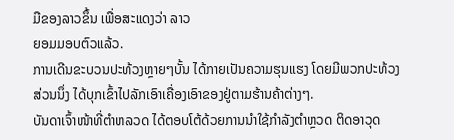ມືຂອງລາວຂຶ້ນ ເພື່ອສະແດງວ່າ ລາວ
ຍອມມອບຕົວແລ້ວ.
ການເດີນຂະບວນປະທ້ວງຫຼາຍໆບັ້ນ ໄດ້ກາຍເປັນຄວາມຮຸນແຮງ ໂດຍມີພວກປະທ້ວງ
ສ່ວນນຶ່ງ ໄດ້ບຸກເຂົ້າໄປລັກເອົາເຄື່ອງເອົາຂອງຢູ່ຕາມຮ້ານຄ້າຕ່າງໆ.
ບັນດາເຈົ້າໜ້າທີ່ຕຳຫລວດ ໄດ້ຕອບໂຕ້ດ້ວຍການນຳໃຊ້ກຳລັງຕຳຫຼວດ ຕິດອາວຸດ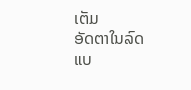ເຕັມ
ອັດຕາໃນລົດແບ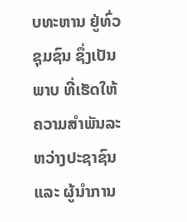ບທະຫານ ຢູ່ທົ່ວຊຸມຊົນ ຊຶ່ງເປັນພາບ ທີ່ເຮັດໃຫ້ຄວາມສຳພັນລະຫວ່າງປະຊາຊົນ ແລະ ຜູ້ນຳການ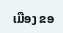ເມືອງ ຂອ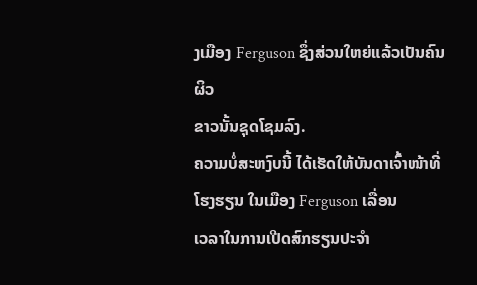ງເມືອງ Ferguson ຊຶ່ງສ່ວນໃຫຍ່ແລ້ວເປັນຄົນຜິວ
ຂາວນັ້ນຊຸດໂຊມລົງ.
ຄວາມບໍ່ສະຫງົບນີ້ ໄດ້ເຮັດໃຫ້ບັນດາເຈົ້າໜ້າທີ່ໂຮງຮຽນ ໃນເມືອງ Ferguson ເລື່ອນ
ເວລາໃນການເປີດສົກຮຽນປະຈຳ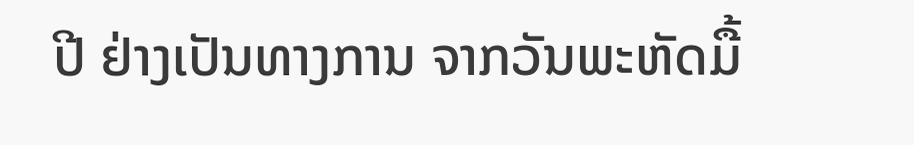ປີ ຢ່າງເປັນທາງການ ຈາກວັນພະຫັດມື້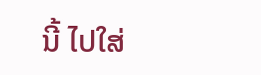ນີ້ ໄປໃສ່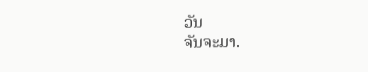ວັນ
ຈັນຈະມາ.